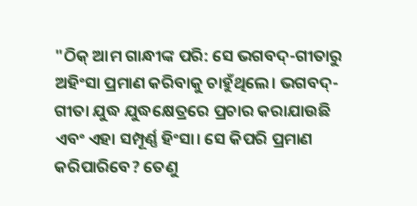"ଠିକ୍ ଆମ ଗାନ୍ଧୀଙ୍କ ପରି: ସେ ଭଗବଦ୍-ଗୀତାରୁ ଅହିଂସା ପ୍ରମାଣ କରିବାକୁ ଚାହୁଁଥିଲେ। ଭଗବଦ୍-ଗୀତା ଯୁଦ୍ଧ ଯୁଦ୍ଧକ୍ଷେତ୍ରରେ ପ୍ରଚାର କରାଯାଉଛି ଏବଂ ଏହା ସମ୍ପୂର୍ଣ୍ଣ ହିଂସା। ସେ କିପରି ପ୍ରମାଣ କରିପାରିବେ? ତେଣୁ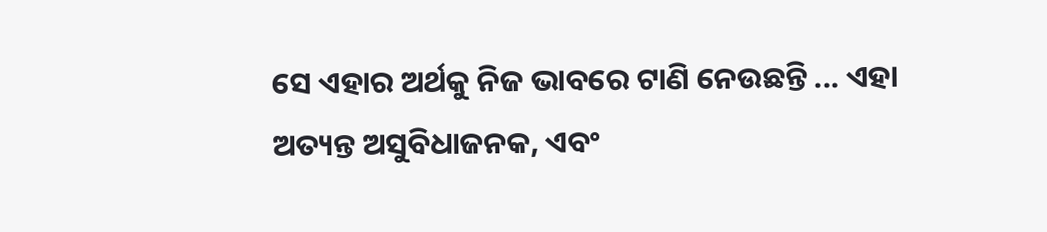ସେ ଏହାର ଅର୍ଥକୁ ନିଜ ଭାବରେ ଟାଣି ନେଉଛନ୍ତି ... ଏହା ଅତ୍ୟନ୍ତ ଅସୁବିଧାଜନକ, ଏବଂ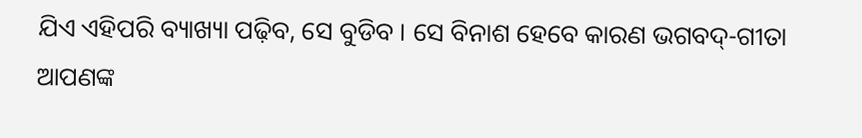ଯିଏ ଏହିପରି ବ୍ୟାଖ୍ୟା ପଢ଼ିବ, ସେ ବୁଡିବ । ସେ ବିନାଶ ହେବେ କାରଣ ଭଗବଦ୍-ଗୀତା ଆପଣଙ୍କ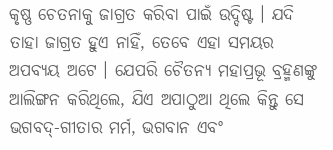କୃଷ୍ଣ ଚେତନାକୁ ଜାଗ୍ରତ କରିବା ପାଇଁ ଉଦ୍ଦିଷ୍ଟ । ଯଦି ତାହା ଜାଗ୍ରତ ହୁଏ ନାହିଁ, ତେବେ ଏହା ସମୟର ଅପବ୍ୟୟ ଅଟେ । ଯେପରି ଚୈତନ୍ୟ ମହାପ୍ରଭୂ ବ୍ରହ୍ମଣଙ୍କୁ ଆଲିଙ୍ଗନ କରିଥିଲେ, ଯିଏ ଅପାଠୁଆ ଥିଲେ କିନ୍ତୁ ସେ ଭଗବଦ୍-ଗୀତାର ମର୍ମ, ଭଗବାନ ଏବଂ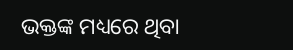ଭକ୍ତଙ୍କ ମଧ୍ୟରେ ଥିବା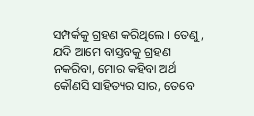ସମ୍ପର୍କକୁ ଗ୍ରହଣ କରିଥିଲେ । ତେଣୁ, ଯଦି ଆମେ ବାସ୍ତବକୁ ଗ୍ରହଣ ନକରିବା, ମୋର କହିବା ଅର୍ଥ କୌଣସି ସାହିତ୍ୟର ସାର, ତେବେ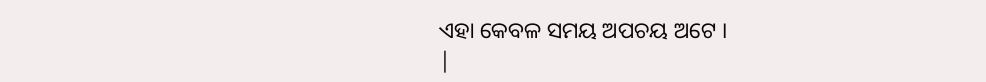ଏହା କେବଳ ସମୟ ଅପଚୟ ଅଟେ ।
|